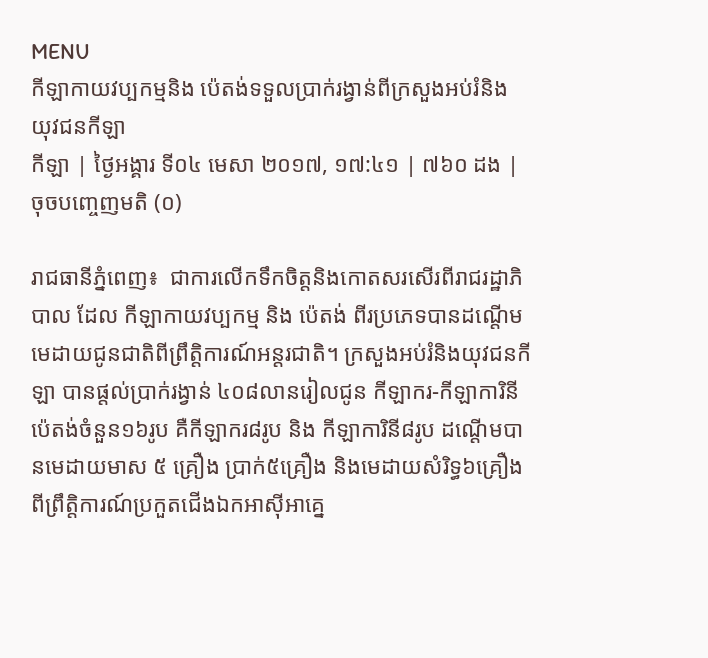MENU
កីឡាកាយវប្បកម្មនិង ប៉េតង់ទទួលប្រាក់រង្វាន់ពីក្រសួងអប់រំនិង យុវជនកីឡា
កីឡា | ថ្ងៃអង្គារ ទី០៤ មេសា ២០១៧, ១៧:៤១ | ៧៦០ ដង | ចុចបញ្ចេញមតិ (០)

រាជធានីភ្នំពេញ៖  ជាការលើកទឹកចិត្តនិងកោតសរសើរពីរាជរដ្ឋាភិបាល ដែល កីឡាកាយវប្បកម្ម និង ប៉េតង់ ពីរប្រភេទបានដណ្តើមមេដាយជូនជាតិពីព្រឹត្តិការណ៍អន្តរជាតិ។ ក្រសួងអប់រំនិងយុវជនកីឡា បានផ្តល់ប្រាក់រង្វាន់ ៤០៨លានរៀលជូន កីឡាករ-កីឡាការិនីប៉េតង់ចំនួន១៦រូប គឺកីឡាករ៨រូប និង កីឡាការិនី៨រូប ដណ្ដើមបានមេដាយមាស ៥ គ្រឿង ប្រាក់៥គ្រឿង និងមេដាយសំរិទ្ធ៦គ្រឿង ពីព្រឹត្តិការណ៍ប្រកួតជើងឯកអាស៊ីអាគ្នេ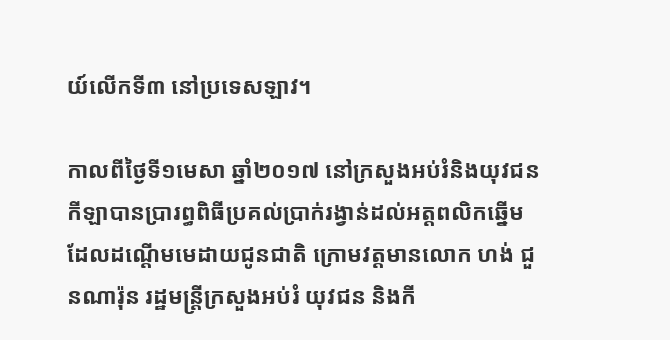យ៍លើកទី៣ នៅប្រទេសឡាវ។

កាលពីថ្ងៃទី១មេសា ឆ្នាំ២០១៧ នៅក្រសួងអប់រំនិងយុវជនកីឡាបានប្រារព្ធពិធីប្រគល់ប្រាក់រង្វាន់ដល់អត្តពលិកឆ្នើមដែលដណ្តើមមេដាយជូនជាតិ ក្រោមវត្តមានលោក ហង់ ជួនណារ៉ុន រដ្ឋមន្រ្តីក្រសួងអប់រំ យុវជន និងកី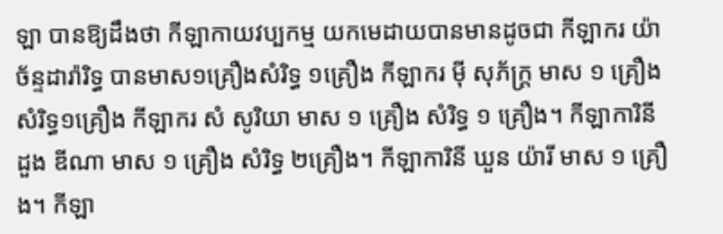ឡា បានឱ្យដឹងថា កីឡាកាយវប្បកម្ម យកមេដាយបានមានដូចជា កីឡាករ យ៉ា ច័ន្ទដារ៉ារិទ្ធ បានមាស១គ្រឿងសំរិទ្ធ ១គ្រឿង កីឡាករ ម៉ី សុភ័ក្ត្រ មាស ១ គ្រឿង សំរិទ្ធ១គ្រឿង កីឡាករ សំ សូរិយា មាស ១ គ្រឿង សំរិទ្ធ ១ គ្រឿង។ កីឡាការិនី ដួង ឌីណា មាស ១ គ្រឿង សំរិទ្ធ ២គ្រឿង។ កីឡាការិនី ឃួន យ៉ារី មាស ១ គ្រឿង។ កីឡា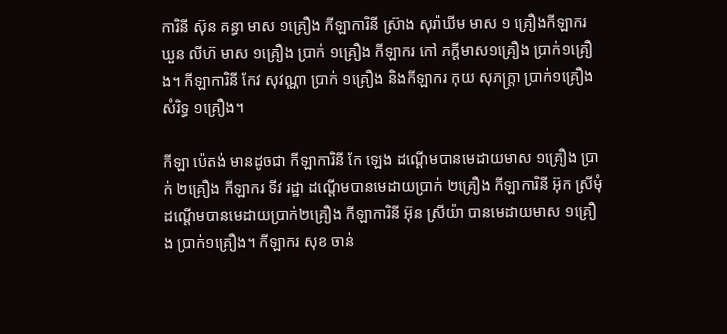ការិនី ស៊ុន គន្ធា មាស ១គ្រឿង កីឡាការិនី ស្រ៊ាង សុរ៉ាឃីម មាស ១ គ្រឿងកីឡាករ ឃួន លីហ៊ មាស ១គ្រឿង ប្រាក់ ១គ្រឿង កីឡាករ កៅ ភក្ដីមាស១គ្រឿង ប្រាក់១គ្រឿង។ កីឡាការិនី កែវ សុវណ្ណា ប្រាក់ ១គ្រឿង និងកីឡាករ កុយ សុភក្ដ្រា ប្រាក់១គ្រឿង សំរិទ្ធ ១គ្រឿង។

កីឡា ប៉េតង់ មានដូចជា កីឡាការិនី កែ ឡេង ដណ្ដើមបានមេដាយមាស ១គ្រឿង ប្រាក់ ២គ្រឿង កីឡាករ ទីវ រដ្ឋា ដណ្ដើមបានមេដាយប្រាក់ ២គ្រឿង កីឡាការិនី អ៊ុក ស្រីមុំ ដណ្ដើមបានមេដាយប្រាក់២គ្រឿង កីឡាការិនី អ៊ុន ស្រីយ៉ា បានមេដាយមាស ១គ្រឿង ប្រាក់១គ្រឿង។ កីឡាករ សុខ ចាន់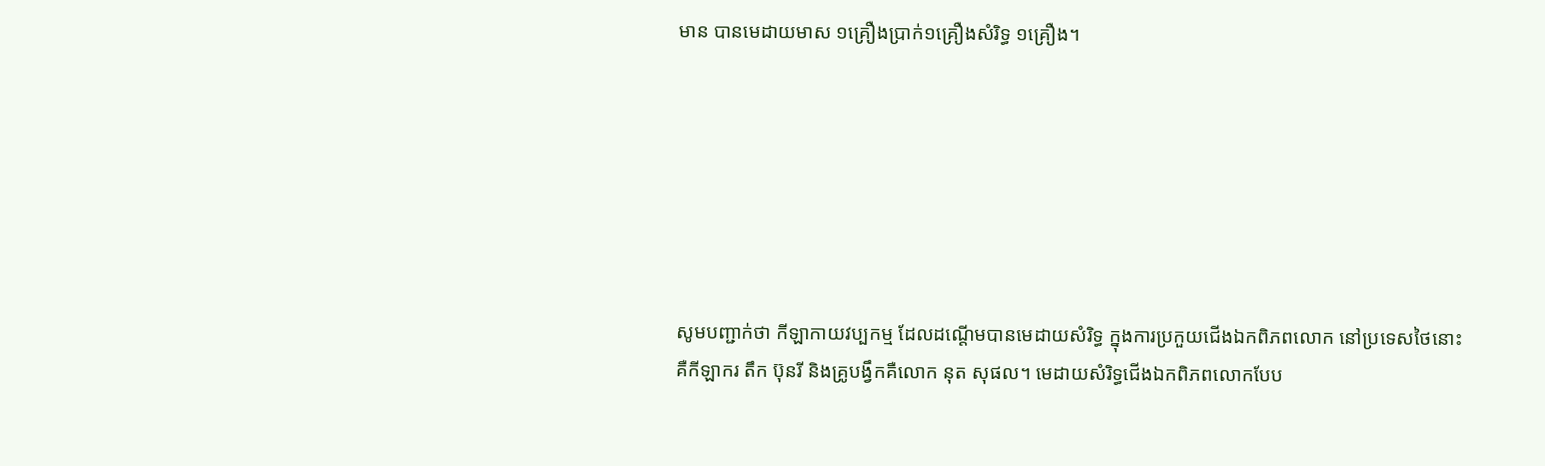មាន បានមេដាយមាស ១គ្រឿងប្រាក់១គ្រឿងសំរិទ្ធ ១គ្រឿង។







សូមបញ្ជាក់ថា កីឡាកាយវប្បកម្ម ដែលដណ្ដើមបានមេដាយសំរិទ្ធ ក្នុងការប្រកួយជើងឯកពិភពលោក នៅប្រទេសថៃនោះ គឺកីឡាករ តឹក ប៊ុនរី និងគ្រូបង្វឹកគឺលោក នុត សុផល។ មេដាយសំរិទ្ធជើងឯកពិភពលោកបែប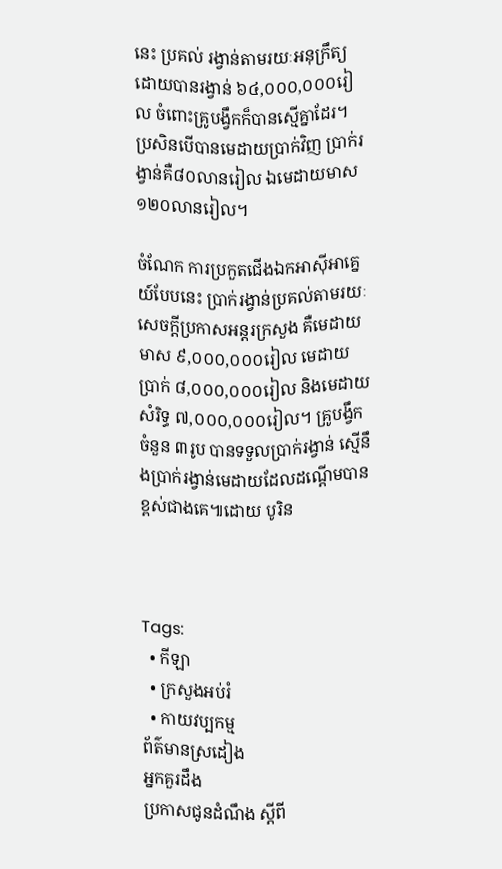នេះ ប្រគល់ រង្វាន់តាមរយៈអនុក្រឹត្យដោយបានរង្វាន់ ៦៤,០០០,០០០រៀល ចំពោះគ្រូបង្វឹកក៏បានស្មើគ្នាដែរ។ ប្រសិនបើបានមេដាយប្រាក់វិញ ប្រាក់រង្វាន់គឺ៨០លានរៀល ឯមេដាយមាស១២០លានរៀល។

ចំណែក ការប្រកួតជើងឯកអាស៊ីអាគ្នេយ៍បែបនេះ ប្រាក់រង្វាន់ប្រគល់តាមរយៈសេចក្ដីប្រកាសអន្តរក្រសួង គឺមេដាយមាស ៩,០០០,០០០រៀល មេដាយប្រាក់ ៨,០០០,០០០រៀល និងមេដាយសំរិទ្ធ ៧,០០០,០០០រៀល។ គ្រូបង្វឹកចំនួន ៣រូប បានទទួលប្រាក់រង្វាន់ ស្មើនឹងប្រាក់រង្វាន់មេដាយដែលដណ្ដើមបានខ្ពស់ជាងគេ៕ដោយ បូរិន



Tags:
  • កីឡា
  • ក្រសួងអប់រំ
  • កាយវប្បកម្ម
ព័ត៌មានស្រដៀង
អ្នកគួរដឹង
ប្រកាសជូនដំណឹង ស្តីពី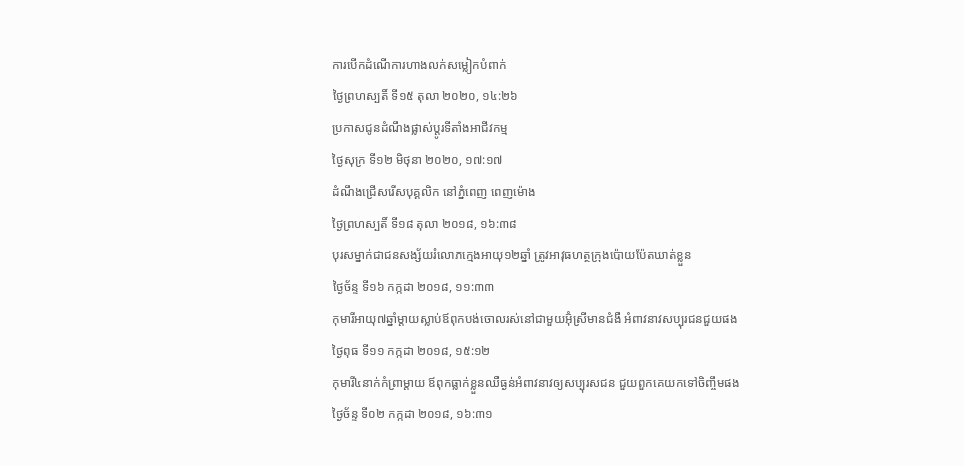ការបេីកដំណេីការហាងលក់សម្លៀកបំពាក់
ថ្ងៃព្រហស្បតិ៍ ទី១៥ តុលា ២០២០, ១៤:២៦
ប្រកាសជូនដំណឹងផ្លាស់ប្តូរទីតាំងអាជីវកម្ម
ថ្ងៃសុក្រ ទី១២ មិថុនា ២០២០, ១៧:១៧
ដំណឹងជ្រើសរើសបុគ្គលិក នៅភ្នំពេញ ពេញម៉ោង
ថ្ងៃព្រហស្បតិ៍ ទី១៨ តុលា ២០១៨, ១៦:៣៨
បុរសម្នាក់ជាជនសង្ស័យរំលោភក្មេងអាយុ១២ឆ្នាំ ត្រូវអាវុធហត្ថក្រុងប៉ោយប៉ែតឃាត់ខ្លួន
ថ្ងៃច័ន្ទ ទី១៦ កក្កដា ២០១៨, ១១:៣៣
កុមារីអាយុ៧ឆ្នាំម្តាយស្លាប់ឪពុកបង់ចោលរស់នៅជាមួយអ៊ុំស្រីមានជំងឺ អំពាវនាវសប្បុរជនជួយផង
ថ្ងៃពុធ ទី១១ កក្កដា ២០១៨, ១៥:១២
កុមារី៤នាក់កំព្រាម្តាយ ឪពុកធ្លាក់ខ្លួនឈឺធ្ងន់អំពាវនាវឲ្យសប្បុរសជន ជួយពួកគេយកទៅចិញ្ចឹមផង
ថ្ងៃច័ន្ទ ទី០២ កក្កដា ២០១៨, ១៦:៣១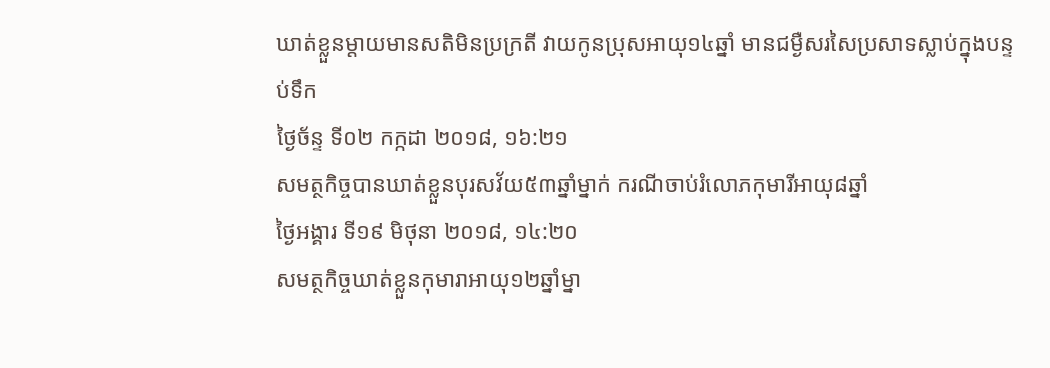ឃាត់ខ្លួនម្តាយមានសតិមិនប្រក្រតី វាយកូនប្រុសអាយុ១៤ឆ្នាំ មានជម្ងឺសរសៃប្រសាទស្លាប់ក្នុងបន្ទប់ទឹក
ថ្ងៃច័ន្ទ ទី០២ កក្កដា ២០១៨, ១៦:២១
សមត្ថកិច្ចបានឃាត់ខ្លួនបុរសវ័យ៥៣ឆ្នាំម្នាក់ ករណីចាប់រំលោភកុមារីអាយុ៨ឆ្នាំ
ថ្ងៃអង្គារ ទី១៩ មិថុនា ២០១៨, ១៤:២០
សមត្ថកិច្ចឃាត់ខ្លួនកុមារាអាយុ១២ឆ្នាំម្នា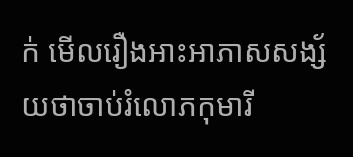ក់ មើលរឿងអាះអាភាសសង្ស័យថាចាប់រំលោភកុមារី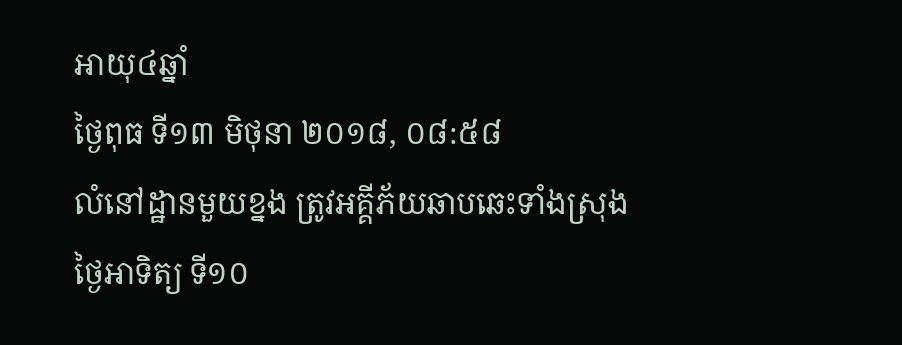អាយុ៤ឆ្នាំ
ថ្ងៃពុធ ទី១៣ មិថុនា ២០១៨, ០៨:៥៨
លំនៅដ្ឋានមួយខ្នង ត្រូវអគ្គីភ័យឆាបឆេះទាំងស្រុង
ថ្ងៃអាទិត្យ ទី១០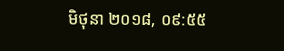មិថុនា ២០១៨, ០៩:៥៥